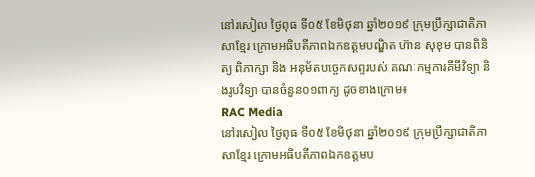នៅរសៀល ថ្ងៃពុធ ទី០៥ ខែមិថុនា ឆ្នាំ២០១៩ ក្រុមប្រឹក្សាជាតិភាសាខ្មែរ ក្រោមអធិបតីភាពឯកឧត្តមបណ្ឌិត ហ៊ាន សុខុម បានពិនិត្យ ពិភាក្សា និង អនុម័តបច្ចេកសព្ទរបស់ គណៈកម្មការគីមីវិទ្យា និងរូបវិទ្យា បានចំនួន០១ពាក្យ ដូចខាងក្រោម៖
RAC Media
នៅរសៀល ថ្ងៃពុធ ទី០៥ ខែមិថុនា ឆ្នាំ២០១៩ ក្រុមប្រឹក្សាជាតិភាសាខ្មែរ ក្រោមអធិបតីភាពឯកឧត្តមប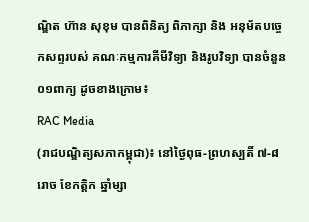ណ្ឌិត ហ៊ាន សុខុម បានពិនិត្យ ពិភាក្សា និង អនុម័តបច្ចេកសព្ទរបស់ គណៈកម្មការគីមីវិទ្យា និងរូបវិទ្យា បានចំនួន០១ពាក្យ ដូចខាងក្រោម៖
RAC Media
(រាជបណ្ឌិត្យសភាកម្ពុជា)៖ នៅថ្ងៃពុធ-ព្រហស្បតិ៍ ៧-៨រោច ខែកត្ដិក ឆ្នាំម្សា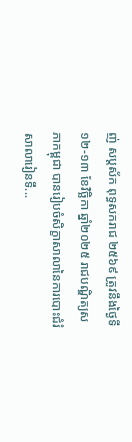ញ់ សប្ដស័ក ពុទ្ធសករាជ ២៥៦៩ ត្រូវនឹងថ្ងៃទី១២-១៣ ខែវិច្ឆិកា ឆ្នាំ២០២៥ រាជបណ្ឌិត្យសភាកម្ពុជា បានរៀបចំសិក្ខាសាលានៃការបោះជំរំសាលារៀនទឹ...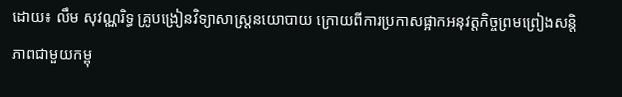ដោយ៖ លឹម សុវណ្ណរិទ្ធ គ្រូបង្រៀនវិទ្យាសាស្ត្រនយោបាយ ក្រោយពីការប្រកាសផ្អាកអនុវត្តកិច្ចព្រមព្រៀងសន្តិភាពជាមួយកម្ពុ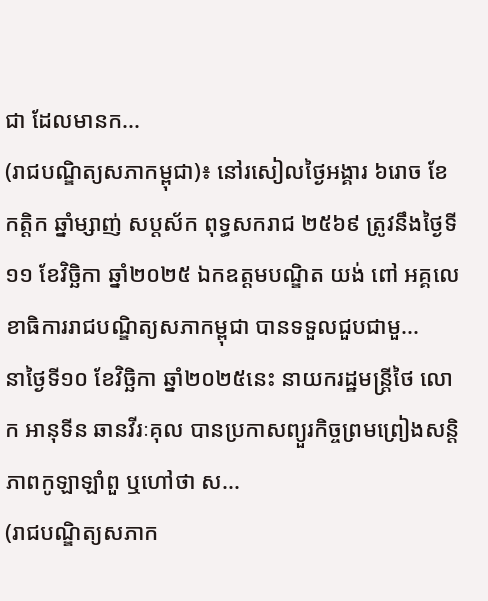ជា ដែលមានក...
(រាជបណ្ឌិត្យសភាកម្ពុជា)៖ នៅរសៀលថ្ងៃអង្គារ ៦រោច ខែកត្ដិក ឆ្នាំម្សាញ់ សប្ដស័ក ពុទ្ធសករាជ ២៥៦៩ ត្រូវនឹងថ្ងៃទី១១ ខែវិច្ឆិកា ឆ្នាំ២០២៥ ឯកឧត្ដមបណ្ឌិត យង់ ពៅ អគ្គលេខាធិការរាជបណ្ឌិត្យសភាកម្ពុជា បានទទួលជួបជាមួ...
នាថ្ងៃទី១០ ខែវិច្ឆិកា ឆ្នាំ២០២៥នេះ នាយករដ្ឋមន្ត្រីថៃ លោក អានុទីន ឆានវីរៈគុល បានប្រកាសព្យួរកិច្ចព្រមព្រៀងសន្តិភាពកូឡាឡាំពួ ឬហៅថា ស...
(រាជបណ្ឌិត្យសភាក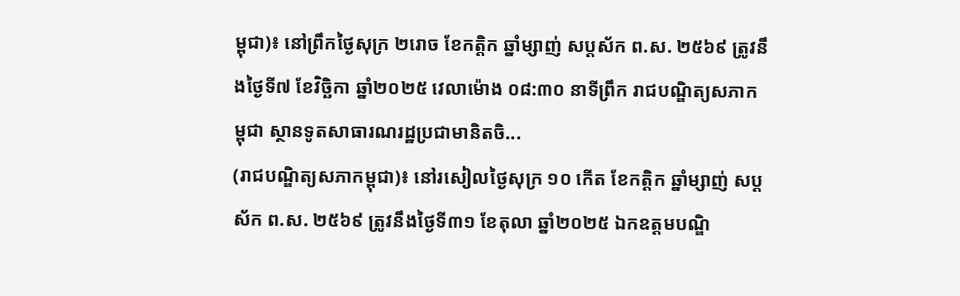ម្ពុជា)៖ នៅព្រឹកថ្ងៃសុក្រ ២រោច ខែកត្ដិក ឆ្នាំម្សាញ់ សប្ដស័ក ព.ស. ២៥៦៩ ត្រូវនឹងថ្ងៃទី៧ ខែវិច្ឆិកា ឆ្នាំ២០២៥ វេលាម៉ោង ០៨:៣០ នាទីព្រឹក រាជបណ្ឌិត្យសភាកម្ពុជា ស្ថានទូតសាធារណរដ្ឋប្រជាមានិតចិ...
(រាជបណ្ឌិត្យសភាកម្ពុជា)៖ នៅរសៀលថ្ងៃសុក្រ ១០ កើត ខែកត្ដិក ឆ្នាំម្សាញ់ សប្ដស័ក ព.ស. ២៥៦៩ ត្រូវនឹងថ្ងៃទី៣១ ខែតុលា ឆ្នាំ២០២៥ ឯកឧត្ដមបណ្ឌិ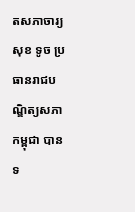តសភាចារ្យ សុខ ទូច ប្រធានរាជបណ្ឌិត្យសភាកម្ពុជា បានទ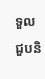ទួលជួបនិ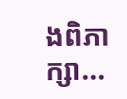ងពិភាក្សា...